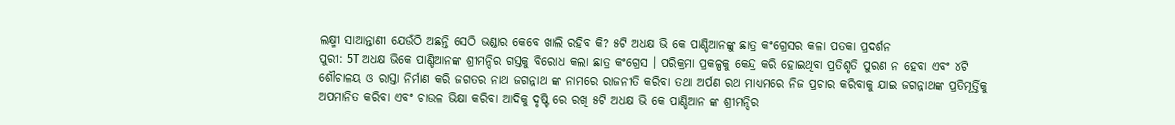ଲକ୍ଷ୍ମୀ ସାଆନ୍ତାଣୀ ଯେଉଁଠି ଅଛନ୍ତି ସେଠି ଭଣ୍ଡାର କେବେ ଖାଲି ରହିବ କି? ୫ଟି ଅଧକ୍ଷ ଭି କେ ପାଣ୍ଡିଆନଙ୍କୁ ଛାତ୍ର କଂଗ୍ରେସର କଳା ପତକା ପ୍ରଦର୍ଶନ
ପୁରୀ: 5T ଅଧକ୍ଷ ଭିକେ ପାଣ୍ଡିଆନଙ୍କ ଶ୍ରୀମନ୍ଦିର ଗସ୍ତକୁ ବିରୋଧ କଲା ଛାତ୍ର କଂଗ୍ରେସ । ପରିକ୍ରମା ପ୍ରକଳ୍ପକୁ କେନ୍ଦ୍ର କରି ହୋଇଥିବା ପ୍ରତିଶୃତି ପୁରଣ ନ ହେବା ଏବଂ ୪ଟି ଶୌଚାଳୟ ଓ ରାସ୍ତା ନିର୍ମାଣ କରି ଜଗତର ନାଥ ଜଗନ୍ନାଥ ଙ୍କ ନାମରେ ରାଜନୀତି କରିବା ତଥା ଅର୍ପଣ ରଥ ମାଧ୍ୟମରେ ନିଜ ପ୍ରଚାର କରିବାକୁ ଯାଇ ଜଗନ୍ନାଥଙ୍କ ପ୍ରତିମୂର୍ତ୍ତିକୁ ଅପମାନିତ କରିବା ଏବଂ ଚାଉଳ ଭିକ୍ଷା କରିବା ଆଦିକୁ ଦୃଷ୍ଟି ରେ ରଖି ୫ଟି ଅଧକ୍ଷ ଭି କେ ପାଣ୍ଡିଆନ ଙ୍କ ଶ୍ରୀମନ୍ଦିର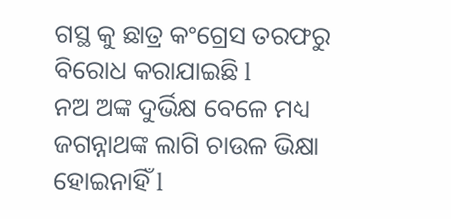ଗସ୍ଥ କୁ ଛାତ୍ର କଂଗ୍ରେସ ତରଫରୁ ବିରୋଧ କରାଯାଇଛି l
ନଅ ଅଙ୍କ ଦୁର୍ଭିକ୍ଷ ବେଳେ ମଧ୍ୟ ଜଗନ୍ନାଥଙ୍କ ଲାଗି ଚାଉଳ ଭିକ୍ଷା ହୋଇନାହିଁ l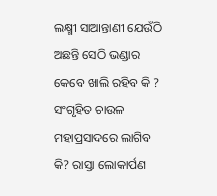ଲକ୍ଷ୍ମୀ ସାଆନ୍ତାଣୀ ଯେଉଁଠି ଅଛନ୍ତି ସେଠି ଭଣ୍ଡାର କେବେ ଖାଲି ରହିବ କି ? ସଂଗୃହିତ ଚାଉଳ ମହାପ୍ରସାଦରେ ଲାଗିବ କି? ରାସ୍ତା ଲୋକାର୍ପଣ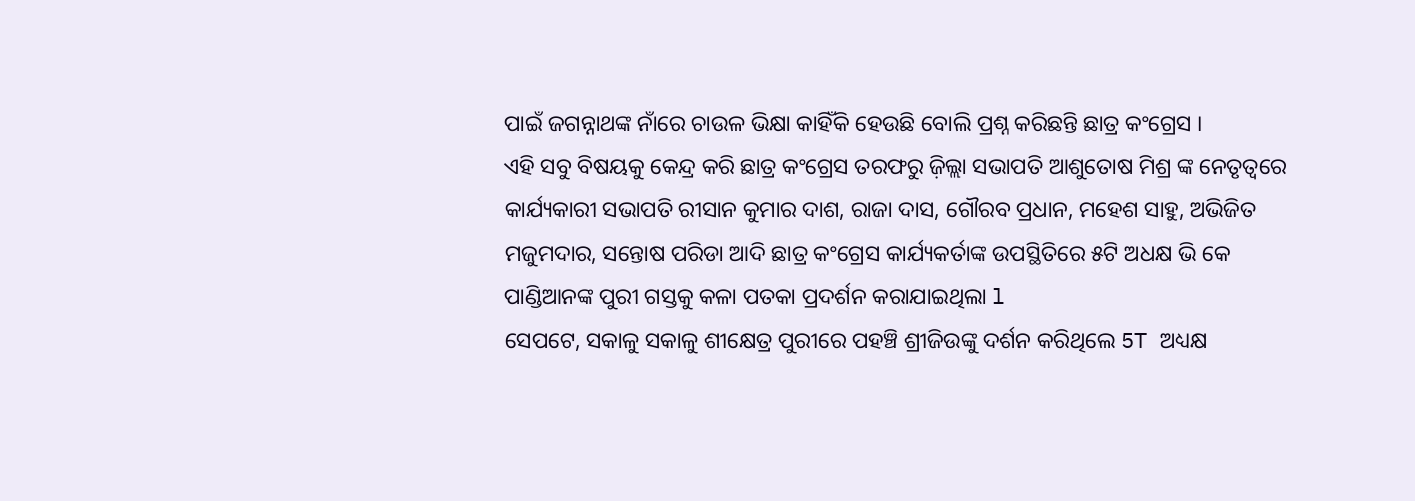ପାଇଁ ଜଗନ୍ନାଥଙ୍କ ନାଁରେ ଚାଉଳ ଭିକ୍ଷା କାହିଁକି ହେଉଛି ବୋଲି ପ୍ରଶ୍ନ କରିଛନ୍ତି ଛାତ୍ର କଂଗ୍ରେସ ।
ଏହି ସବୁ ବିଷୟକୁ କେନ୍ଦ୍ର କରି ଛାତ୍ର କଂଗ୍ରେସ ତରଫରୁ ଜ଼ିଲ୍ଲା ସଭାପତି ଆଶୁତୋଷ ମିଶ୍ର ଙ୍କ ନେତୃତ୍ୱରେ କାର୍ଯ୍ୟକାରୀ ସଭାପତି ରୀସାନ କୁମାର ଦାଶ, ରାଜା ଦାସ, ଗୌରବ ପ୍ରଧାନ, ମହେଶ ସାହୁ, ଅଭିଜିତ ମଜୁମଦାର, ସନ୍ତୋଷ ପରିଡା ଆଦି ଛାତ୍ର କଂଗ୍ରେସ କାର୍ଯ୍ୟକର୍ତାଙ୍କ ଉପସ୍ଥିତିରେ ୫ଟି ଅଧକ୍ଷ ଭି କେ ପାଣ୍ଡିଆନଙ୍କ ପୁରୀ ଗସ୍ତକୁ କଳା ପତକା ପ୍ରଦର୍ଶନ କରାଯାଇଥିଲା l
ସେପଟେ, ସକାଳୁ ସକାଳୁ ଶୀକ୍ଷେତ୍ର ପୁରୀରେ ପହଞ୍ଚି ଶ୍ରୀଜିଉଙ୍କୁ ଦର୍ଶନ କରିଥିଲେ 5T ଅଧ୍ୟକ୍ଷ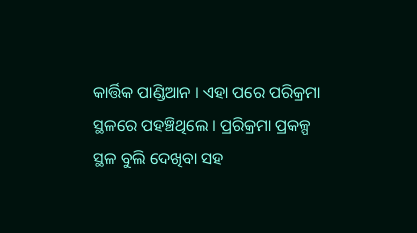କାର୍ତ୍ତିକ ପାଣ୍ଡିଆନ । ଏହା ପରେ ପରିକ୍ରମା ସ୍ଥଳରେ ପହଞ୍ଚିଥିଲେ । ପ୍ରରିକ୍ରମା ପ୍ରକଳ୍ପ ସ୍ଥଳ ବୁଲି ଦେଖିବା ସହ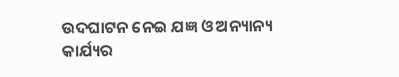ଉଦଘାଟନ ନେଇ ଯଜ୍ଞ ଓ ଅନ୍ୟାନ୍ୟ କାର୍ଯ୍ୟର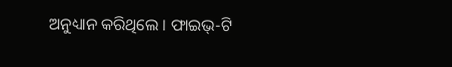ଅନୁଧ୍ୟାନ କରିଥିଲେ । ଫାଇଭ୍-ଟି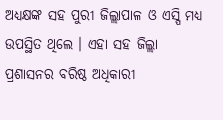ଅଧ୍ୟକ୍ଷଙ୍କ ସହ ପୁରୀ ଜିଲ୍ଲାପାଳ ଓ ଏସ୍ପି ମଧ୍ୟ ଉପସ୍ଥିତ ଥିଲେ । ଏହା ସହ ଜିଲ୍ଲା ପ୍ରଶାସନର ବରିଷ୍ଠ ଅଧିକାରୀ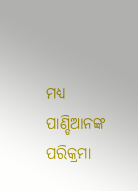ମଧ୍ୟ ପାଣ୍ଡିଆନଙ୍କ ପରିକ୍ରମା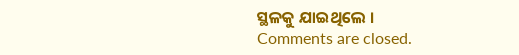ସ୍ଥଳକୁ ଯାଇଥିଲେ ।
Comments are closed.